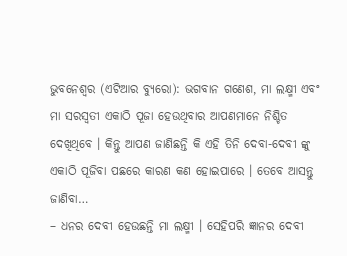ଭୁବନେଶ୍ୱର (ଏଟିଆର ବ୍ୟୁରୋ): ଭଗବାନ ଗଣେଶ, ମା ଲକ୍ଷ୍ମୀ ଏବଂ ମା ସରସ୍ୱତୀ ଏକାଠି ପୂଜା ହେଉଥିବାର ଆପଣମାନେ ନିଶ୍ଚିତ ଦେଖିଥିବେ । କିନ୍ତୁ ଆପଣ ଜାଣିଛନ୍ତି କି ଏହି ତିନି ଦେବା-ଦେବୀ ଙ୍କୁ ଏକାଠି ପୂଜିବା ପଛରେ କାରଣ କଣ ହୋଇପାରେ । ତେବେ ଆସନ୍ତୁ ଜାଣିବା…
– ଧନର ଦେବୀ ହେଉଛନ୍ତି ମା ଲକ୍ଷ୍ମୀ । ସେହିପରି ଜ୍ଞାନର ଦେବୀ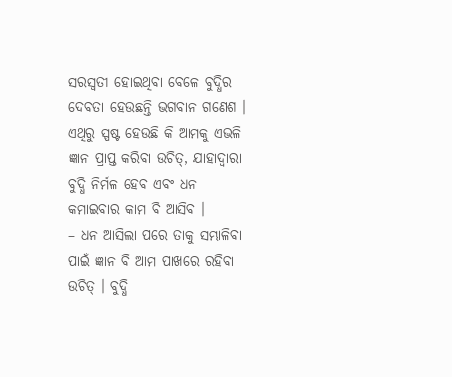ସରସ୍ୱତୀ ହୋଇଥିବା ବେଳେ ବୁଦ୍ଧିର ଦେବତା ହେଉଛନ୍ତି ଭଗବାନ ଗଣେଶ । ଏଥିରୁ ସ୍ପଷ୍ଟ ହେଉଛି କି ଆମକୁ ଏଭଳି ଜ୍ଞାନ ପ୍ରାପ୍ତ କରିବା ଉଚିତ୍, ଯାହାଦ୍ୱାରା ବୁଦ୍ଧି ନିର୍ମଳ ହେବ ଏବଂ ଧନ କମାଇବାର କାମ ବି ଆସିବ ।
– ଧନ ଆସିଲା ପରେ ତାକୁ ସମ୍ଭାଳିବା ପାଇଁ ଜ୍ଞାନ ବି ଆମ ପାଖରେ ରହିବା ଉଚିତ୍ । ବୁଦ୍ଧି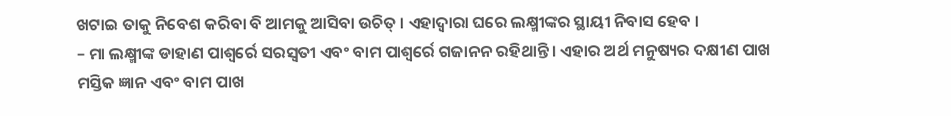ଖଟାଇ ତାକୁ ନିବେଶ କରିବା ବି ଆମକୁ ଆସିବା ଉଚିତ୍ । ଏହାଦ୍ୱାରା ଘରେ ଲକ୍ଷ୍ମୀଙ୍କର ସ୍ଥାୟୀ ନିବାସ ହେବ ।
– ମା ଲକ୍ଷ୍ମୀଙ୍କ ଡାହାଣ ପାଶ୍ୱର୍ରେ ସରସ୍ୱତୀ ଏବଂ ବାମ ପାଶ୍ୱର୍ରେ ଗଜାନନ ରହିଥାନ୍ତି । ଏହାର ଅର୍ଥ ମନୁଷ୍ୟର ଦକ୍ଷୀଣ ପାଖ ମସ୍ତିକ ଜ୍ଞାନ ଏବଂ ବାମ ପାଖ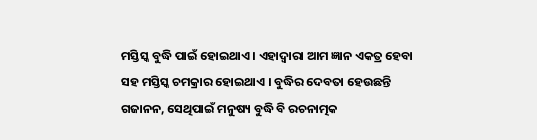ମସ୍ତିସ୍କ ବୁଦ୍ଧି ପାଇଁ ହୋଇଥାଏ । ଏହାଦ୍ୱାରା ଆମ ଜ୍ଞାନ ଏକତ୍ର ହେବା ସହ ମସ୍ତିସ୍କ ଚମକ୍ରାର ହୋଇଥାଏ । ବୁଦ୍ଧିର ଦେବତା ହେଉଛନ୍ତି ଗଜାନନ, ସେଥିପାଇଁ ମନୁଷ୍ୟ ବୁଦ୍ଧି ବି ରଚନାତ୍ମକ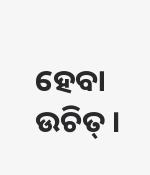ହେବା ଉଚିତ୍ ।